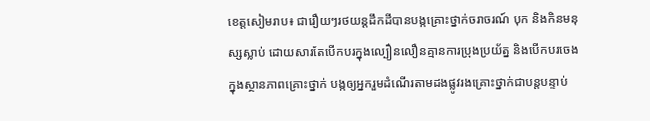ខេត្តសៀមរាប៖ ជារឿយៗរថយន្ដដឹកដីបានបង្កគ្រោះថ្នាក់ចរាចរណ៍ បុក និងកិនមនុស្សស្លាប់ ដោយសារតែបើកបរក្នុងល្បឿនលឿនគ្មានការប្រុងប្រយ័ត្ន និងបើកបរចេងក្នុងស្ថានភាពគ្រោះថ្នាក់ បង្កឲ្យអ្នករួមដំណើរតាមដងផ្លូវរងគ្រោះថ្នាក់ជាបន្ដបន្ទាប់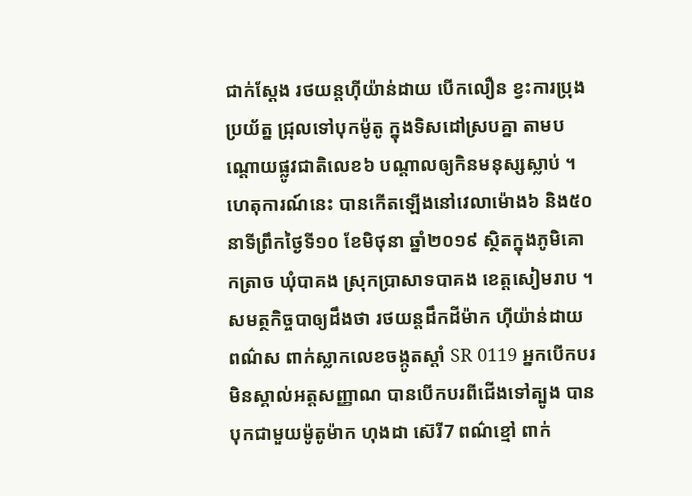ជាក់ស្ដែង រថយន្តហ៊ីយ៉ាន់ដាយ បើកលឿន ខ្វះការប្រុងប្រយ័ត្ន ជ្រុលទៅបុកម៉ូតូ ក្នុងទិសដៅស្របគ្នា តាមបណ្ដោយផ្លូវជាតិលេខ៦ បណ្តាលឲ្យកិនមនុស្សស្លាប់ ។ ហេតុការណ៍នេះ បានកើតឡើងនៅវេលាម៉ោង៦ និង៥០នាទីព្រឹកថ្ងៃទី១០ ខែមិថុនា ឆ្នាំ២០១៩ ស្ថិតក្នុងភូមិគោកត្រាច ឃុំបាគង ស្រុកប្រាសាទបាគង ខេត្តសៀមរាប ។
សមត្ថកិច្ចបាឲ្យដឹងថា រថយន្តដឹកដីម៉ាក ហ៊ីយ៉ាន់ដាយ ពណ៌ស ពាក់ស្លាកលេខចង្កូតស្តាំ SR 0119 អ្នកបើកបរមិនស្គាល់អត្តសញ្ញាណ បានបើកបរពីជើងទៅត្បូង បានបុកជាមួយម៉ូតូម៉ាក ហុងដា ស៊េរី7 ពណ៌ខ្មៅ ពាក់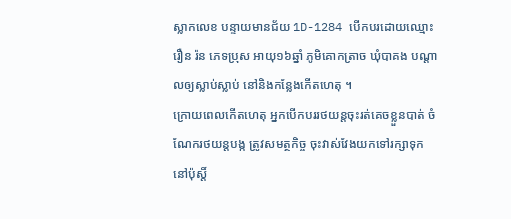ស្លាកលេខ បន្ទាយមានជ័យ 1D-1284 បើកបរដោយឈ្មោះ រឿន រ៉ន ភេទប្រុស អាយុ១៦ឆ្នាំ ភូមិគោកត្រាច ឃុំបាគង បណ្តាលឲ្យស្លាប់ស្លាប់ នៅនិងកន្លែងកើតហេតុ ។
ក្រោយពេលកើតហេតុ អ្នកបើកបររថយន្តចុះរត់គេចខ្លួនបាត់ ចំណែករថយន្តបង្ក ត្រូវសមត្ថកិច្ច ចុះវាស់វែងយកទៅរក្សាទុក នៅប៉ុស្តិ៍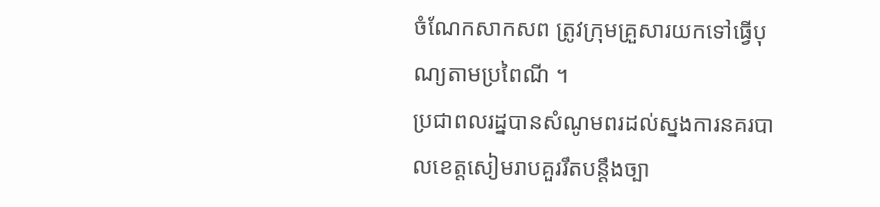ចំណែកសាកសព ត្រូវក្រុមគ្រួសារយកទៅធ្វើបុណ្យតាមប្រពៃណី ។
ប្រជាពលរដ្នបានសំណូមពរដល់ស្នងការនគរបាលខេត្តសៀមរាបគួររឹតបន្ដឹងច្បា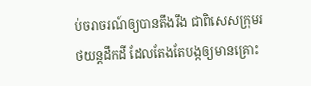ប់ចរាចរណ៍ឲ្យបានតឹងរឹង ជាពិសេសក្រុមរថយន្ដដឹកដី ដែលតែងតែបង្កឲ្យមានគ្រោះ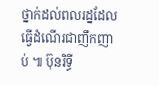ថ្នាក់ដល់ពលរដ្នដែលធ្វើដំណើរជាញឹកញាប់ ៕ ប៊ុនរិទ្ធី